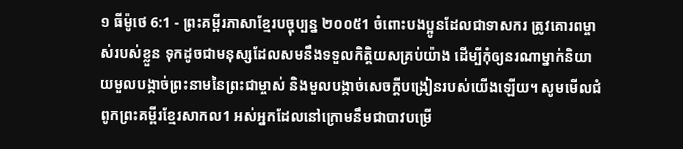១ ធីម៉ូថេ 6:1 - ព្រះគម្ពីរភាសាខ្មែរបច្ចុប្បន្ន ២០០៥1 ចំពោះបងប្អូនដែលជាទាសករ ត្រូវគោរពម្ចាស់របស់ខ្លួន ទុកដូចជាមនុស្សដែលសមនឹងទទួលកិត្តិយសគ្រប់យ៉ាង ដើម្បីកុំឲ្យនរណាម្នាក់និយាយមួលបង្កាច់ព្រះនាមនៃព្រះជាម្ចាស់ និងមួលបង្កាច់សេចក្ដីបង្រៀនរបស់យើងឡើយ។ សូមមើលជំពូកព្រះគម្ពីរខ្មែរសាកល1 អស់អ្នកដែលនៅក្រោមនឹមជាបាវបម្រើ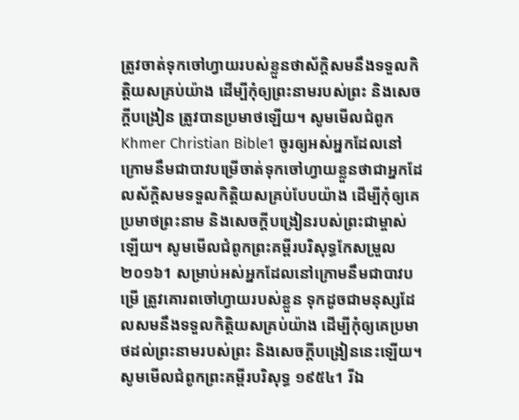ត្រូវចាត់ទុកចៅហ្វាយរបស់ខ្លួនថាស័ក្ដិសមនឹងទទួលកិត្តិយសគ្រប់យ៉ាង ដើម្បីកុំឲ្យព្រះនាមរបស់ព្រះ និងសេចក្ដីបង្រៀន ត្រូវបានប្រមាថឡើយ។ សូមមើលជំពូកKhmer Christian Bible1 ចូរឲ្យអស់អ្នកដែលនៅក្រោមនឹមជាបាវបម្រើចាត់ទុកចៅហ្វាយខ្លួនថាជាអ្នកដែលស័ក្ដិសមទទួលកិត្ដិយសគ្រប់បែបយ៉ាង ដើម្បីកុំឲ្យគេប្រមាថព្រះនាម និងសេចក្ដីបង្រៀនរបស់ព្រះជាម្ចាស់ឡើយ។ សូមមើលជំពូកព្រះគម្ពីរបរិសុទ្ធកែសម្រួល ២០១៦1 សម្រាប់អស់អ្នកដែលនៅក្រោមនឹមជាបាវបម្រើ ត្រូវគោរពចៅហ្វាយរបស់ខ្លួន ទុកដូចជាមនុស្សដែលសមនឹងទទួលកិត្តិយសគ្រប់យ៉ាង ដើម្បីកុំឲ្យគេប្រមាថដល់ព្រះនាមរបស់ព្រះ និងសេចក្ដីបង្រៀននេះឡើយ។ សូមមើលជំពូកព្រះគម្ពីរបរិសុទ្ធ ១៩៥៤1 រីឯ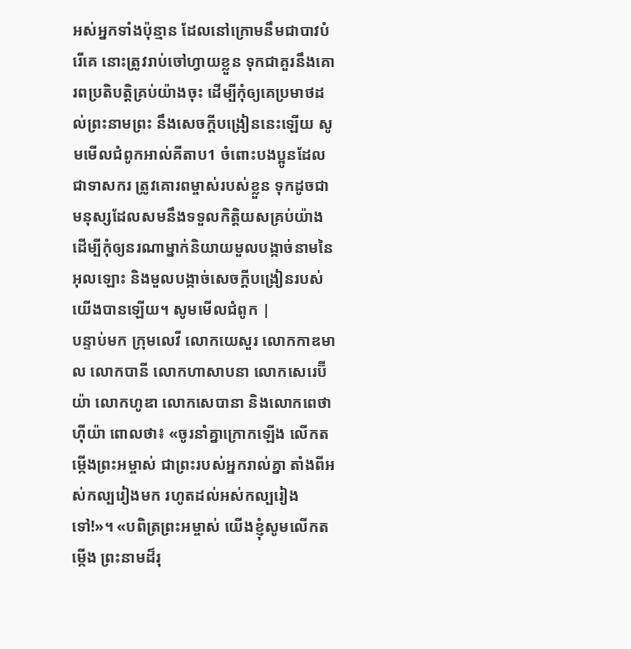អស់អ្នកទាំងប៉ុន្មាន ដែលនៅក្រោមនឹមជាបាវបំរើគេ នោះត្រូវរាប់ចៅហ្វាយខ្លួន ទុកជាគួរនឹងគោរពប្រតិបត្តិគ្រប់យ៉ាងចុះ ដើម្បីកុំឲ្យគេប្រមាថដល់ព្រះនាមព្រះ នឹងសេចក្ដីបង្រៀននេះឡើយ សូមមើលជំពូកអាល់គីតាប1 ចំពោះបងប្អូនដែលជាទាសករ ត្រូវគោរពម្ចាស់របស់ខ្លួន ទុកដូចជាមនុស្សដែលសមនឹងទទួលកិត្ដិយសគ្រប់យ៉ាង ដើម្បីកុំឲ្យនរណាម្នាក់និយាយមួលបង្កាច់នាមនៃអុលឡោះ និងមួលបង្កាច់សេចក្ដីបង្រៀនរបស់យើងបានឡើយ។ សូមមើលជំពូក |
បន្ទាប់មក ក្រុមលេវី លោកយេសួរ លោកកាឌមាល លោកបានី លោកហាសាបនា លោកសេរេប៊ីយ៉ា លោកហូឌា លោកសេបានា និងលោកពេថាហ៊ីយ៉ា ពោលថា៖ «ចូរនាំគ្នាក្រោកឡើង លើកតម្កើងព្រះអម្ចាស់ ជាព្រះរបស់អ្នករាល់គ្នា តាំងពីអស់កល្បរៀងមក រហូតដល់អស់កល្បរៀងទៅ!»។ «បពិត្រព្រះអម្ចាស់ យើងខ្ញុំសូមលើកតម្កើង ព្រះនាមដ៏រុ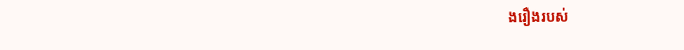ងរឿងរបស់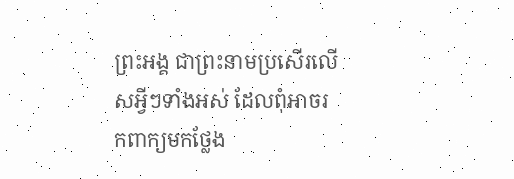ព្រះអង្គ ជាព្រះនាមប្រសើរលើសអ្វីៗទាំងអស់ ដែលពុំអាចរកពាក្យមកថ្លែង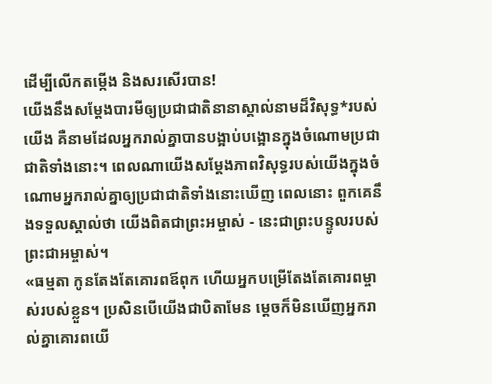ដើម្បីលើកតម្កើង និងសរសើរបាន!
យើងនឹងសម្តែងបារមីឲ្យប្រជាជាតិនានាស្គាល់នាមដ៏វិសុទ្ធ*របស់យើង គឺនាមដែលអ្នករាល់គ្នាបានបង្អាប់បង្អោនក្នុងចំណោមប្រជាជាតិទាំងនោះ។ ពេលណាយើងសម្តែងភាពវិសុទ្ធរបស់យើងក្នុងចំណោមអ្នករាល់គ្នាឲ្យប្រជាជាតិទាំងនោះឃើញ ពេលនោះ ពួកគេនឹងទទួលស្គាល់ថា យើងពិតជាព្រះអម្ចាស់ - នេះជាព្រះបន្ទូលរបស់ព្រះជាអម្ចាស់។
«ធម្មតា កូនតែងតែគោរពឪពុក ហើយអ្នកបម្រើតែងតែគោរពម្ចាស់របស់ខ្លួន។ ប្រសិនបើយើងជាបិតាមែន ម្ដេចក៏មិនឃើញអ្នករាល់គ្នាគោរពយើ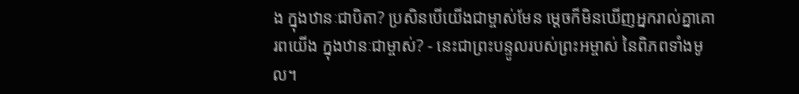ង ក្នុងឋានៈជាបិតា? ប្រសិនបើយើងជាម្ចាស់មែន ម្ដេចក៏មិនឃើញអ្នករាល់គ្នាគោរពយើង ក្នុងឋានៈជាម្ចាស់? - នេះជាព្រះបន្ទូលរបស់ព្រះអម្ចាស់ នៃពិភពទាំងមូល។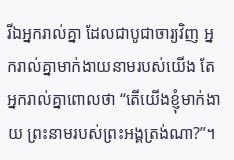រីឯអ្នករាល់គ្នា ដែលជាបូជាចារ្យវិញ អ្នករាល់គ្នាមាក់ងាយនាមរបស់យើង តែអ្នករាល់គ្នាពោលថា “តើយើងខ្ញុំមាក់ងាយ ព្រះនាមរបស់ព្រះអង្គត្រង់ណា?”។